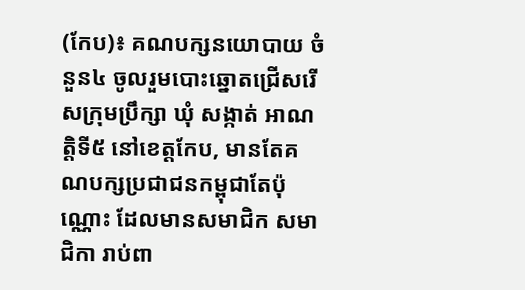(កែប)៖ គណបក្សនយោបាយ ចំនួន៤ ចូលរួមបោះឆ្នោតជ្រើសរើសក្រុមប្រឹក្សា ឃុំ សង្កាត់ អាណត្តិទី៥ នៅខេត្តកែប, មានតែគណបក្សប្រជាជនកម្ពុជាតែប៉ុណ្ណោះ ដែលមានសមាជិក សមាជិកា រាប់ពា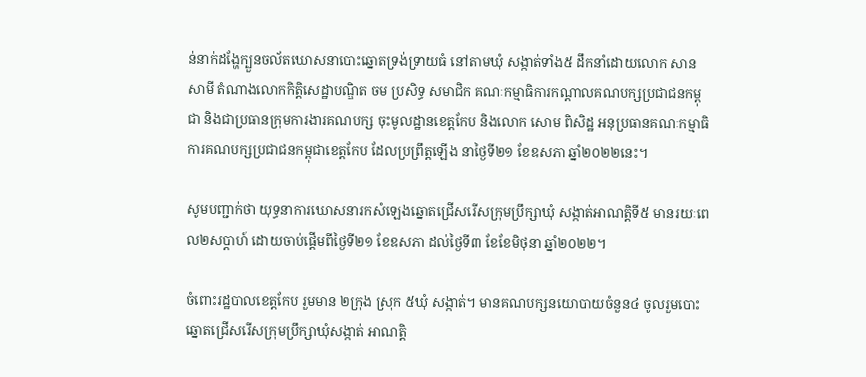ន់នាក់ដង្ហែក្បួនចល័តឃោសនាបោះឆ្នោតទ្រង់ទ្រាយធំ នៅតាមឃុំ សង្កាត់ទាំង៥ ដឹកនាំដោយលោក សាន សាមី តំណាងលោកកិត្តិសេដ្ឋាបណ្ឌិត ចម ប្រសិទ្ធ សមាជិក គណៈកម្មាធិការកណ្ដាលគណបក្សប្រជាជនកម្ពុជា និងជាប្រធានក្រុមការងារគណបក្ស ចុះមូលដ្ឋានខេត្តកែប និងលោក សោម ពិសិដ្ឋ អនុប្រធានគណៈកម្មាធិការគណបក្សប្រជាជនកម្ពុជាខេត្តកែប ដែលប្រព្រឹត្តឡើង នាថ្ងៃទី២១ ខែឧសភា ឆ្នាំ២០២២នេះ។

សូមបញ្ជាក់ថា យុទ្ធនាការឃោសនារកសំឡេងឆ្នោតជ្រើសរើសក្រុមប្រឹក្សាឃុំ សង្កាត់អាណត្តិទី៥ មានរយៈពេល២សប្តាហ៍ ដោយចាប់ផ្តើមពីថ្ងៃទី២១ ខែឧសភា ដល់ថ្ងៃទី៣ ខែខែមិថុនា ឆ្នាំ២០២២។

ចំពោះរដ្ឋបាលខេត្តកែប រួមមាន ២ក្រុង ស្រុក ៥ឃុំ សង្កាត់។ មានគណបក្សនយោបាយចំនួន៤ ចូលរួមបោះឆ្នោតជ្រើសរើសក្រុមប្រឹក្សាឃុំសង្កាត់ អាណត្តិ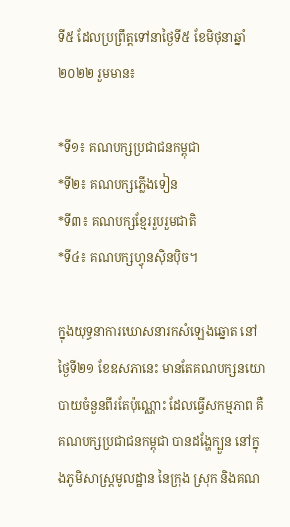ទី៥ ដែលប្រព្រឹត្តទៅនាថ្ងៃទី៥ ខែមិថុនាឆ្នាំ២០២២ រួមមាន៖

*ទី១៖ គណបក្សប្រជាជនកម្ពុជា
*ទី២៖ គណបក្សភ្លើងទៀន
*ទី៣៖ គណបក្សខ្មែររួបរួមជាតិ
*ទី៤៖ គណបក្សហ្វុនស៊ិនប៉ិច។

ក្នុងយុទ្ធនាការឃោសនារកសំឡេងឆ្នោត នៅថ្ងៃទី២១ ខែឧសភានេះ មានតែគណបក្សនយោបាយចំនួនពីរតែប៉ុណ្ណោះ ដែលធ្វើសកម្មភាព គឺគណបក្សប្រជាជនកម្ពុជា បានដង្ហែក្បួន នៅក្នុងភូមិសាស្ត្រមូលដ្ឋាន នៃក្រុង ស្រុក និងគណ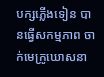បក្សភ្លើងទៀន បានធ្វើសកម្មភាព ចាក់មេក្រូឃោសនា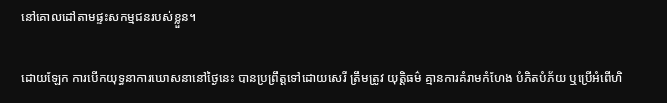នៅគោលដៅតាមផ្ទះសកម្មជនរបស់ខ្លួន។

ដោយឡែក ការបើកយុទ្ធនាការឃោសនានៅថ្ងៃនេះ បានប្រព្រឹត្តទៅដោយសេរី ត្រឹមត្រូវ យុត្តិធម៌ គ្មានការគំរាមកំហែង បំភិតបំភ័យ ឬប្រើអំពើហិ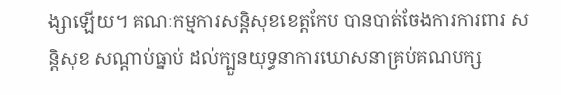ង្សាឡើយ។ គណៈកម្មការសន្តិសុខខេត្តកែប បានបាត់ចែងការការពារ សន្តិសុខ សណ្តាប់ធ្នាប់ ដល់ក្បួនយុទ្ធនាការឃោសនាគ្រប់គណបក្ស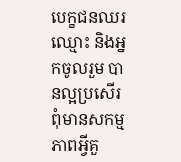បេក្ខជនឈរឈ្មោះ និងអ្នកចូលរួម បានល្អប្រសើរ ពុំមានសកម្មភាពអ្វីគួ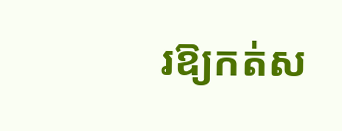រឱ្យកត់ស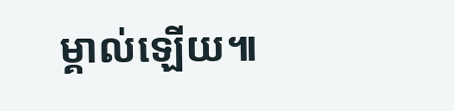ម្គាល់ឡើយ៕